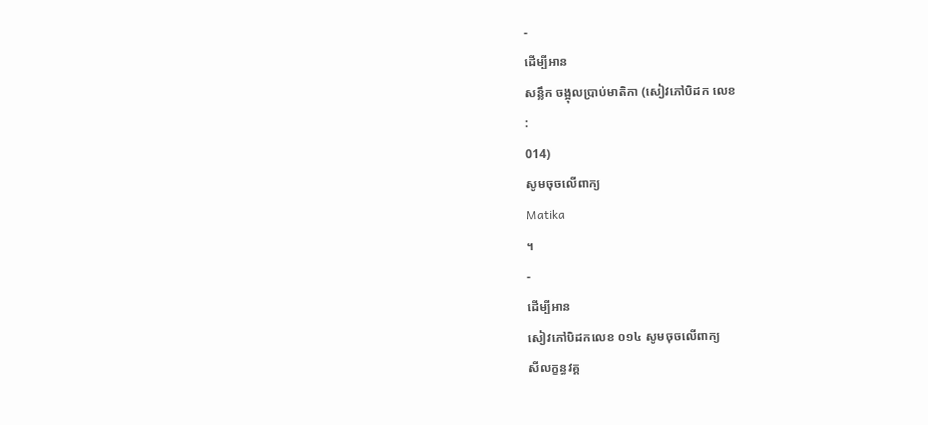-
ដើម្បីអាន
សន្លឹក ចង្អុលប្រាប់មាតិកា (សៀវភៅបិដក លេខ
:
014)
សូមចុចលើពាក្យ
Matika
។
-
ដើម្បីអាន
សៀវភៅបិដកលេខ ០១៤ សូមចុចលើពាក្យ
សីលក្ខន្ធវគ្គ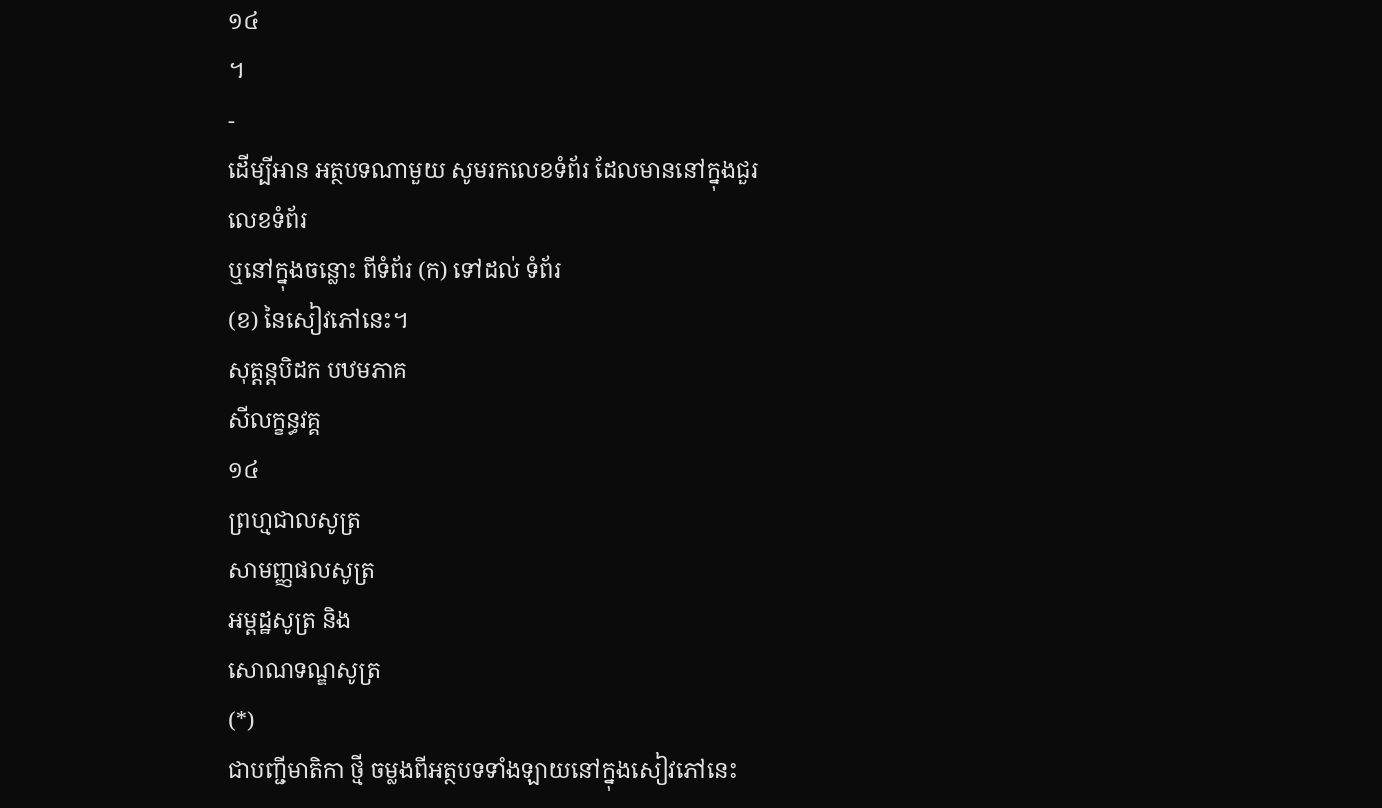១៤
។
-
ដើម្បីអាន អត្ថបទណាមួយ សូមរកលេខទំព័រ ដែលមាននៅក្នុងជួរ
លេខទំព័រ
ឬនៅក្នុងចន្លោះ ពីទំព័រ (ក) ទៅដល់ ទំព័រ
(ខ) នៃសៀវភៅនេះ។
សុត្តន្តបិដក បឋមភាគ
សីលក្ខន្ធវគ្គ
១៤
ព្រហ្មជាលសូត្រ
សាមញ្ញផលសូត្រ
អម្ពដ្ឋសូត្រ និង
សោណទណ្ឌសូត្រ
(*)
ជាបញ្ជីមាតិកា ថ្មី ចម្លងពីអត្ថបទទាំងឡាយនៅក្នុងសៀវភៅនេះ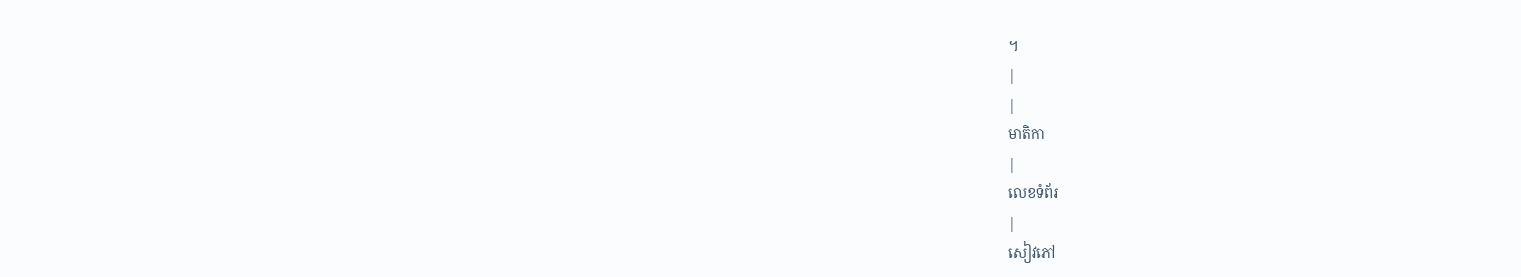។
|
|
មាតិកា
|
លេខទំព័រ
|
សៀវភៅ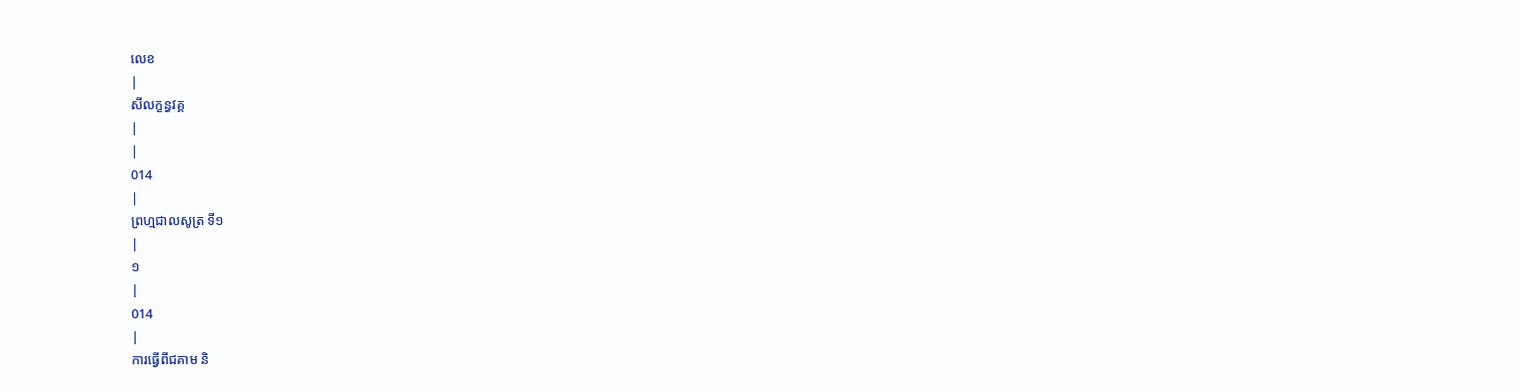លេខ
|
សីលក្ខន្ធវគ្គ
|
|
014
|
ព្រហ្មជាលសូត្រ ទី១
|
១
|
014
|
ការធ្វើពីជគាម និ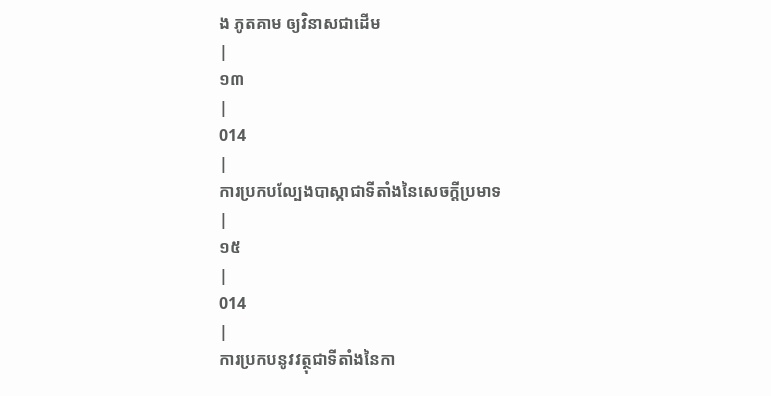ង ភូតគាម ឲ្យវិនាសជាដើម
|
១៣
|
014
|
ការប្រកបល្បែងបាស្កាជាទីតាំងនៃសេចក្តីប្រមាទ
|
១៥
|
014
|
ការប្រកបនូវវត្ថុជាទីតាំងនៃកា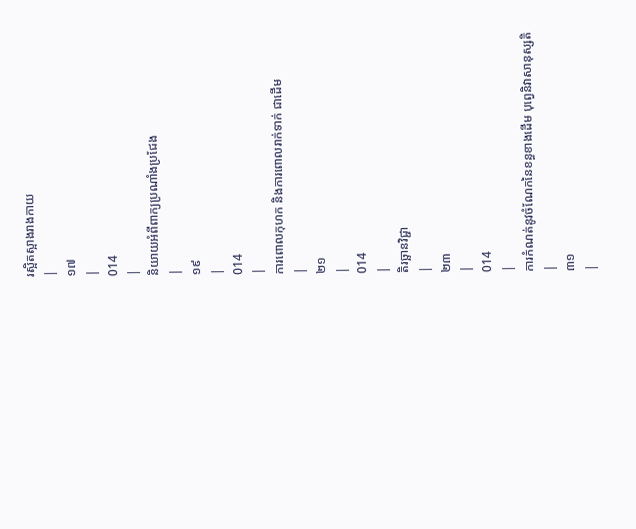រស្អិតស្អាងរាងកាយ
|
១៧
|
014
|
និយាយអំពីពាក្យប្រណាំងប្រជែង
|
១៩
|
014
|
ការពោលកុហក និងការពោលរាក់ទាក់ ជាដើម
|
២១
|
014
|
តិរច្ឆានវិជ្ជា
|
២៣
|
014
|
ការកំណត់នូវចំណែកនៃខន្ធខាងដើម បុព្វេនិវាសានុស្សតិ
|
៣១
|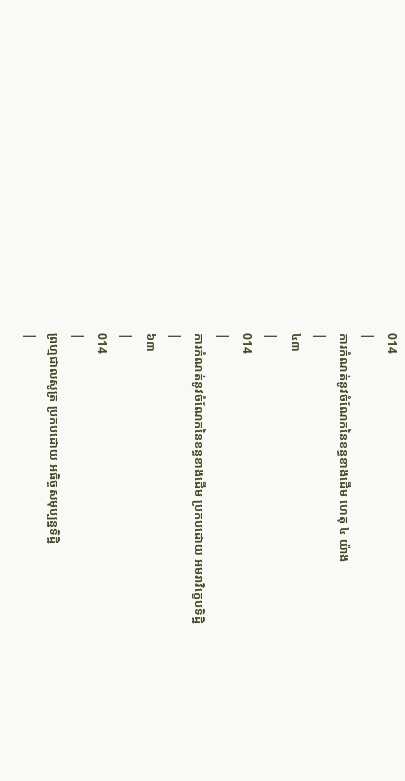014
|
ការកំណត់នូវចំណែកនៃខន្ធខាងដើម ហេតុ ៤ យ៉ាង
|
៤៣
|
014
|
ការកំណត់នូវចំណែកនៃខន្ធខាងដើម ប្រកបដោយ អមរាវិក្ខេបទិដ្ឋិ
|
៦៣
|
014
|
ព្រហ្មជាលសូត្រ ប្រកបដោយ អធិច្ចសមុប្បន្នទិដ្ឋិ
|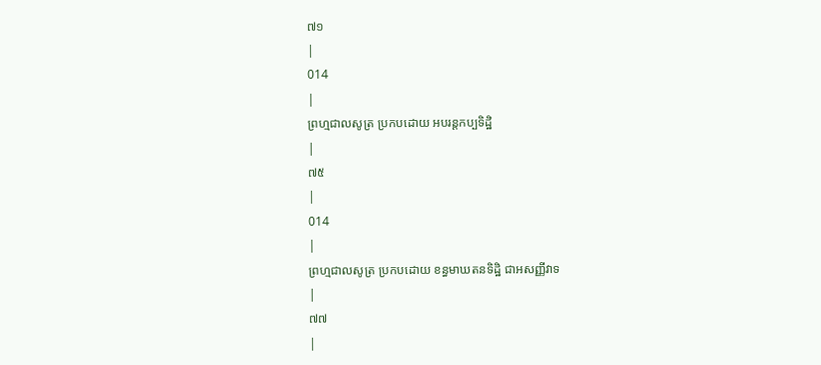៧១
|
014
|
ព្រហ្មជាលសូត្រ ប្រកបដោយ អបរន្តកប្បទិដ្ឋិ
|
៧៥
|
014
|
ព្រហ្មជាលសូត្រ ប្រកបដោយ ខន្ធមាឃតនទិដ្ឋិ ជាអសញ្ញីវាទ
|
៧៧
|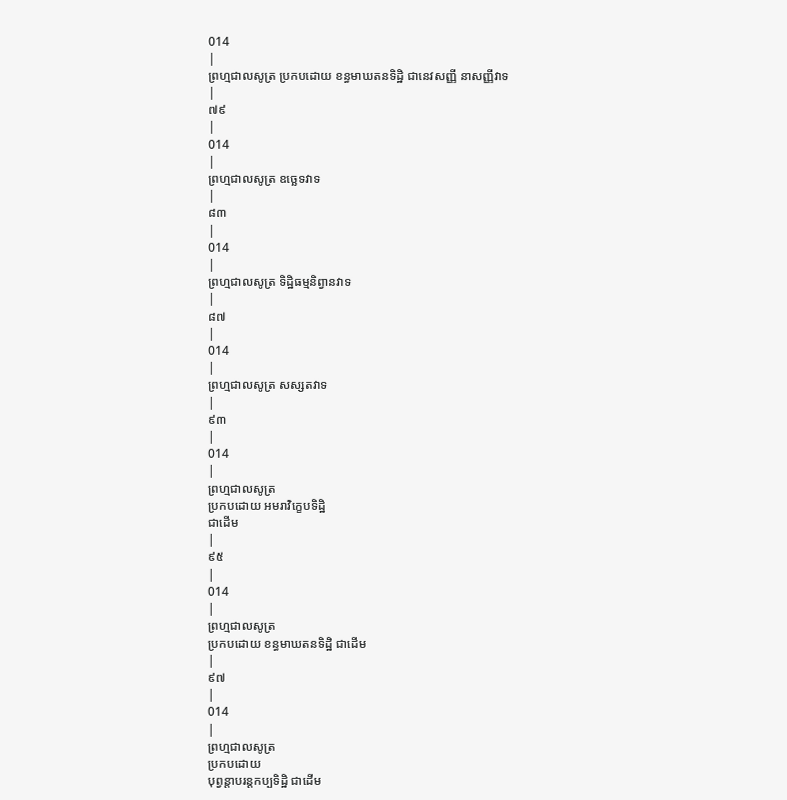014
|
ព្រហ្មជាលសូត្រ ប្រកបដោយ ខន្ធមាឃតនទិដ្ឋិ ជានេវសញ្ញី នាសញ្ញីវាទ
|
៧៩
|
014
|
ព្រហ្មជាលសូត្រ ឧច្ឆេទវាទ
|
៨៣
|
014
|
ព្រហ្មជាលសូត្រ ទិដ្ឋិធម្មនិព្វានវាទ
|
៨៧
|
014
|
ព្រហ្មជាលសូត្រ សស្សតវាទ
|
៩៣
|
014
|
ព្រហ្មជាលសូត្រ
ប្រកបដោយ អមរាវិក្ខេបទិដ្ឋិ
ជាដើម
|
៩៥
|
014
|
ព្រហ្មជាលសូត្រ
ប្រកបដោយ ខន្ធមាឃតនទិដ្ឋិ ជាដើម
|
៩៧
|
014
|
ព្រហ្មជាលសូត្រ
ប្រកបដោយ
បុព្វន្តាបរន្តកប្បទិដ្ឋិ ជាដើម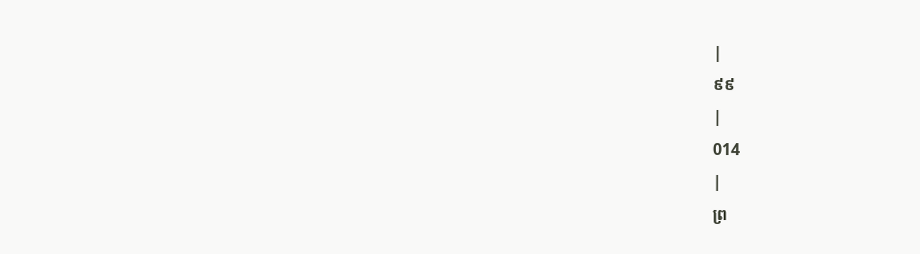|
៩៩
|
014
|
ព្រ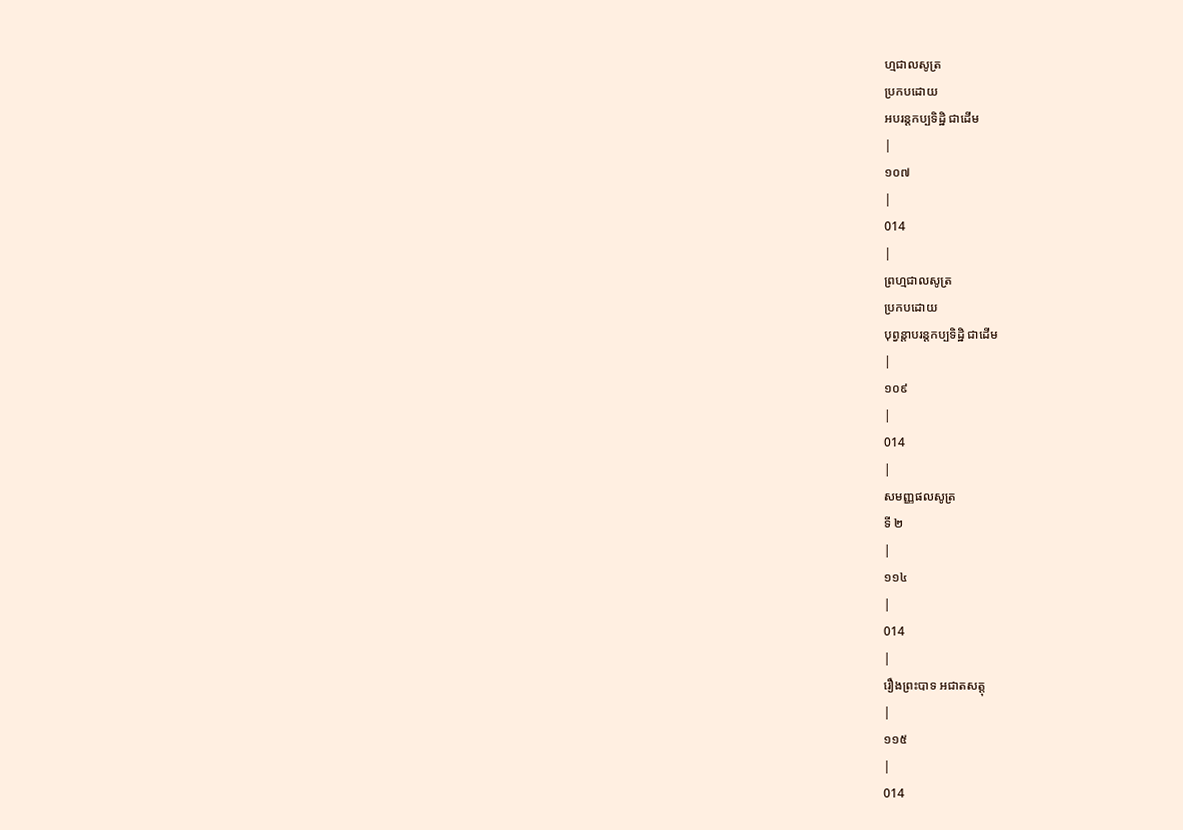ហ្មជាលសូត្រ
ប្រកបដោយ
អបរន្តកប្បទិដ្ឋិ ជាដើម
|
១០៧
|
014
|
ព្រហ្មជាលសូត្រ
ប្រកបដោយ
បុព្វន្តាបរន្តកប្បទិដ្ឋិ ជាដើម
|
១០៩
|
014
|
សមញ្ញផលសូត្រ
ទី ២
|
១១៤
|
014
|
រឿងព្រះបាទ អជាតសត្តុ
|
១១៥
|
014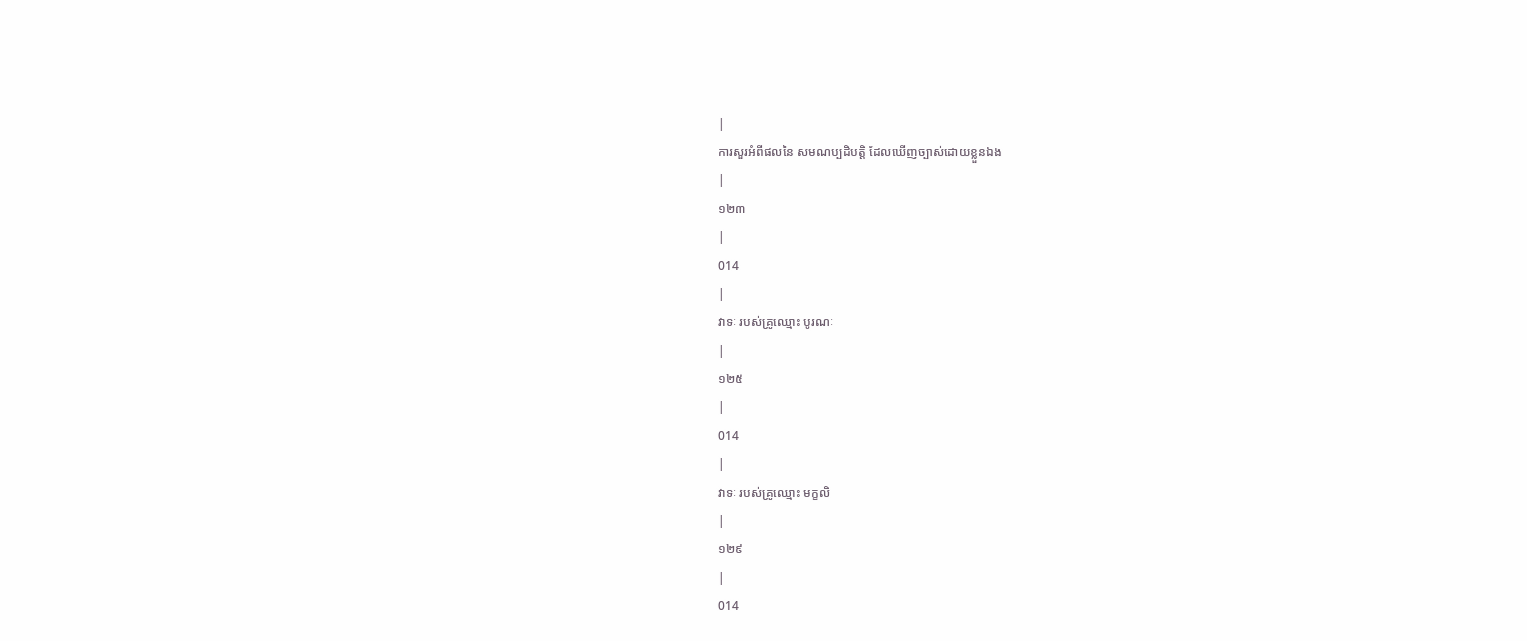|
ការសួរអំពីផលនៃ សមណប្បដិបត្តិ ដែលឃើញច្បាស់ដោយខ្លួនឯង
|
១២៣
|
014
|
វាទៈ របស់គ្រូឈ្មោះ បូរណៈ
|
១២៥
|
014
|
វាទៈ របស់គ្រូឈ្មោះ មក្ខលិ
|
១២៩
|
014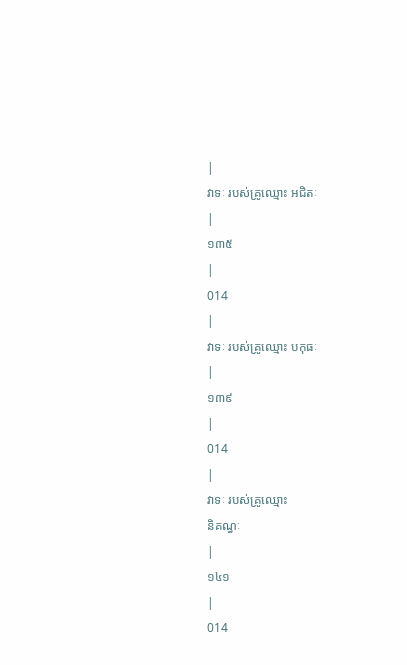|
វាទៈ របស់គ្រូឈ្មោះ អជិតៈ
|
១៣៥
|
014
|
វាទៈ របស់គ្រូឈ្មោះ បកុធៈ
|
១៣៩
|
014
|
វាទៈ របស់គ្រូឈ្មោះ
និគណ្ធៈ
|
១៤១
|
014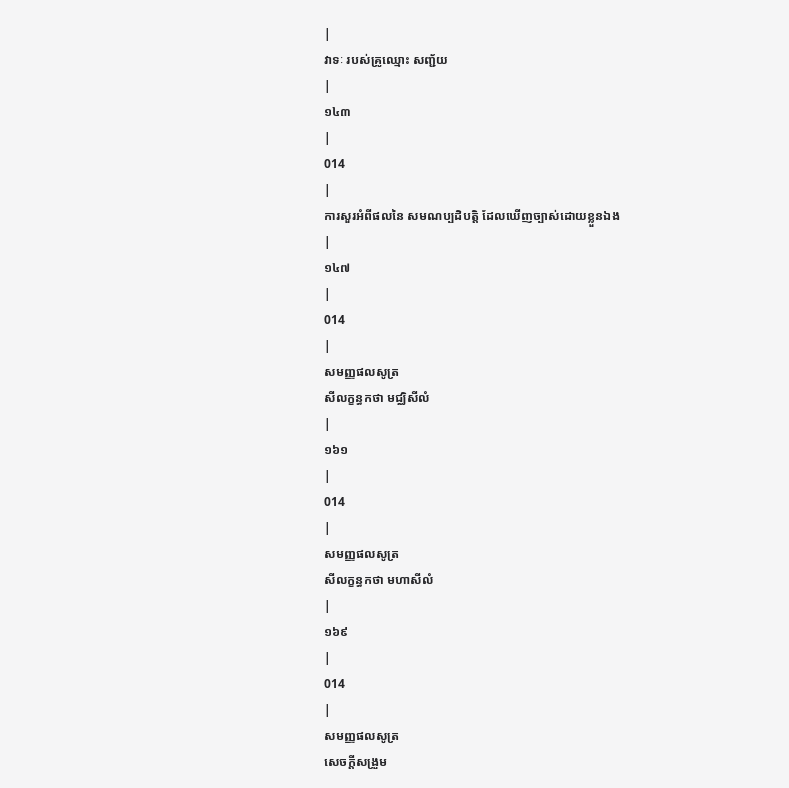|
វាទៈ របស់គ្រូឈ្មោះ សញ្ជ័យ
|
១៤៣
|
014
|
ការសួរអំពីផលនៃ សមណប្បដិបត្តិ ដែលឃើញច្បាស់ដោយខ្លួនឯង
|
១៤៧
|
014
|
សមញ្ញផលសូត្រ
សីលក្ខន្ធកថា មជ្ឈិសីលំ
|
១៦១
|
014
|
សមញ្ញផលសូត្រ
សីលក្ខន្ធកថា មហាសីលំ
|
១៦៩
|
014
|
សមញ្ញផលសូត្រ
សេចក្តីសង្រួម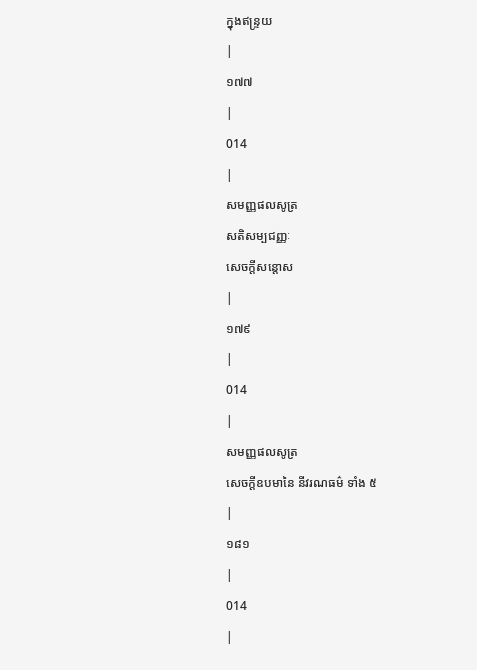ក្នុងឥន្ទ្រយ
|
១៧៧
|
014
|
សមញ្ញផលសូត្រ
សតិសម្បជញ្ញៈ
សេចក្តីសន្តោស
|
១៧៩
|
014
|
សមញ្ញផលសូត្រ
សេចក្តីឧបមានៃ នីវរណធម៌ ទាំង ៥
|
១៨១
|
014
|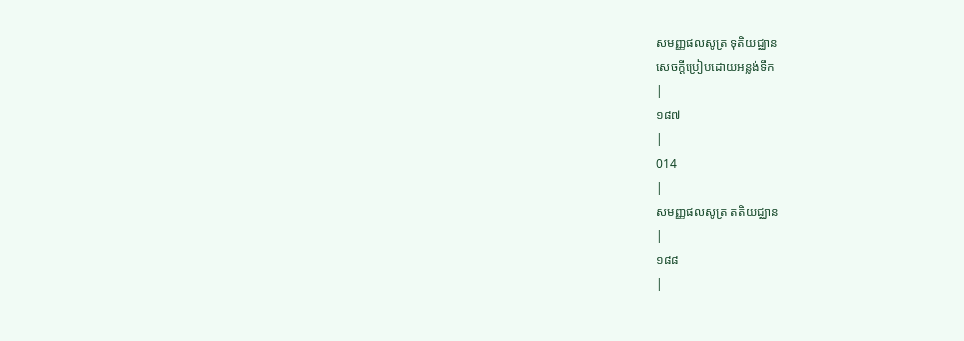សមញ្ញផលសូត្រ ទុតិយជ្ឈាន
សេចក្តីប្រៀបដោយអន្លង់ទឹក
|
១៨៧
|
014
|
សមញ្ញផលសូត្រ តតិយជ្ឈាន
|
១៨៨
|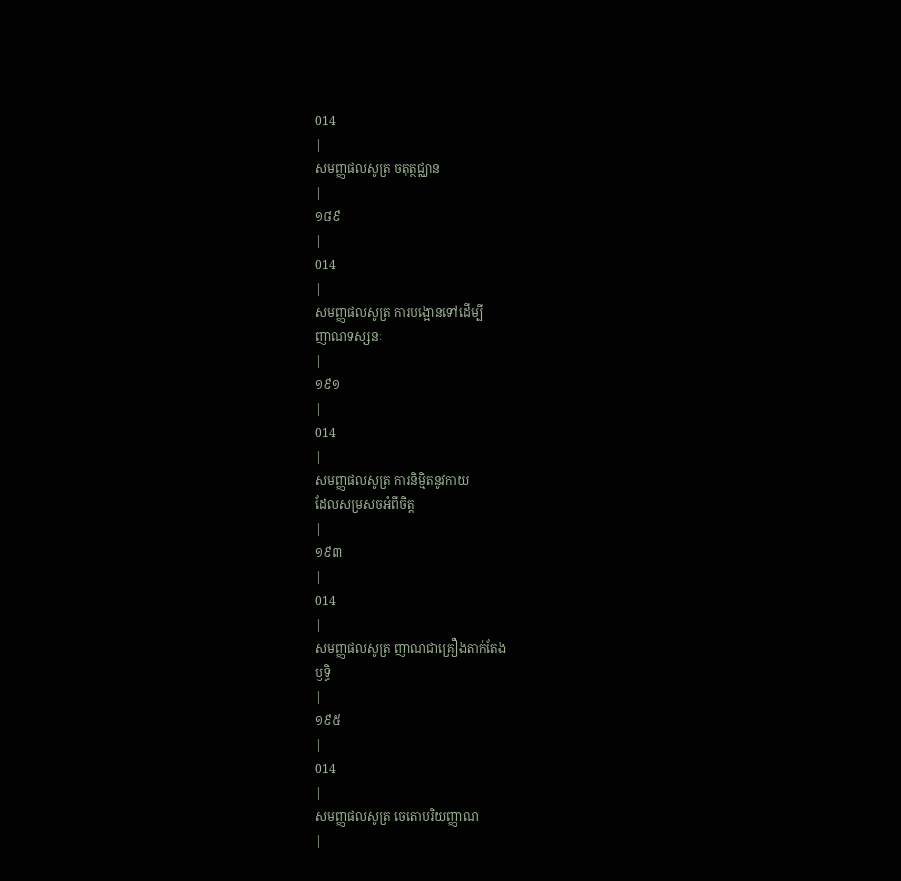014
|
សមញ្ញផលសូត្រ ចតុត្ថជ្ឈាន
|
១៨៩
|
014
|
សមញ្ញផលសូត្រ ការបង្អោនទៅដើម្បី
ញាណទស្សនៈ
|
១៩១
|
014
|
សមញ្ញផលសូត្រ ការនិម្មិតនូវកាយ
ដែលសម្រសចអំពីចិត្ត
|
១៩៣
|
014
|
សមញ្ញផលសូត្រ ញាណជាគ្រឿងតាក់តែង
ឫទ្ធិ
|
១៩៥
|
014
|
សមញ្ញផលសូត្រ ចេតោបរិយញ្ញាណ
|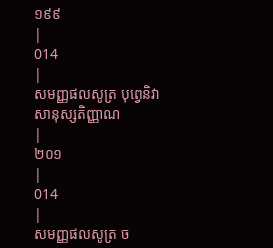១៩៩
|
014
|
សមញ្ញផលសូត្រ បុព្វេនិវាសានុស្សតិញ្ញាណ
|
២០១
|
014
|
សមញ្ញផលសូត្រ ច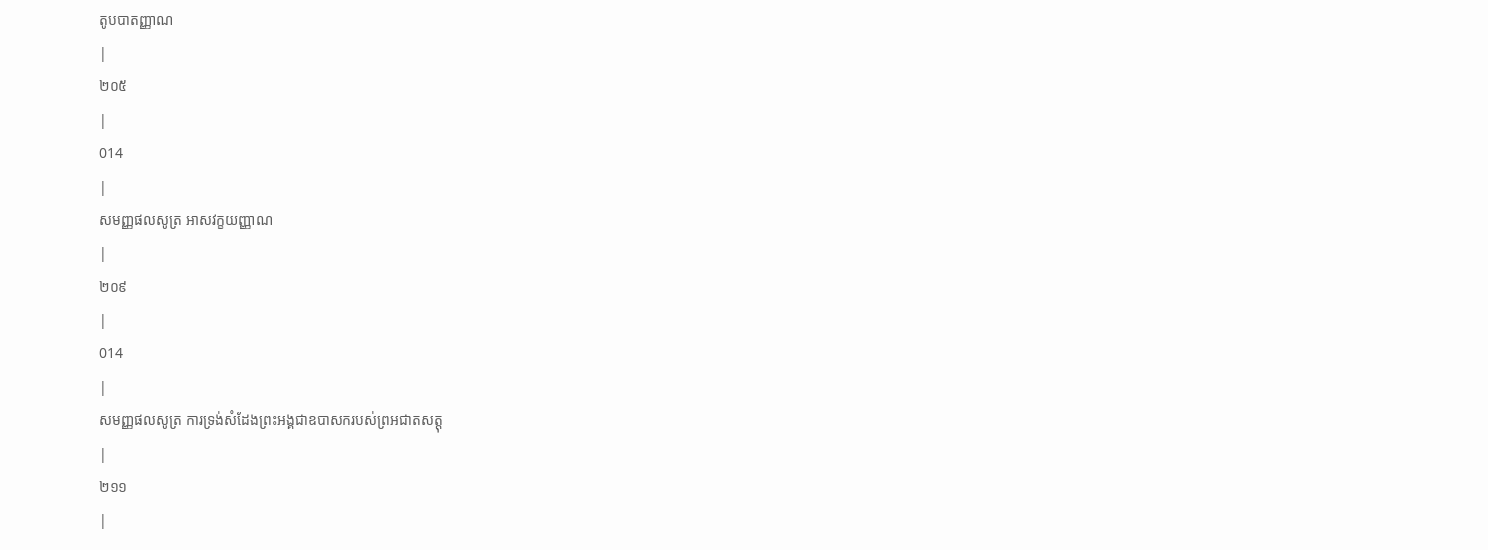តូបបាតញ្ញាណ
|
២០៥
|
014
|
សមញ្ញផលសូត្រ អាសវក្ខយញ្ញាណ
|
២០៩
|
014
|
សមញ្ញផលសូត្រ ការទ្រង់សំដែងព្រះអង្គជាឧបាសករបស់ព្រអជាតសត្តុ
|
២១១
|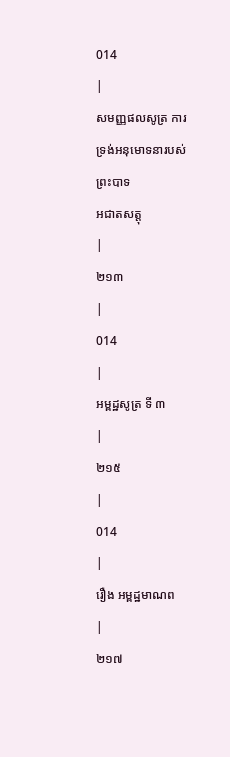014
|
សមញ្ញផលសូត្រ ការទ្រង់អនុមោទនារបស់ព្រះបាទ
អជាតសត្តុ
|
២១៣
|
014
|
អម្ពដ្ឋសូត្រ ទី ៣
|
២១៥
|
014
|
រឿង អម្ពដ្ឋមាណព
|
២១៧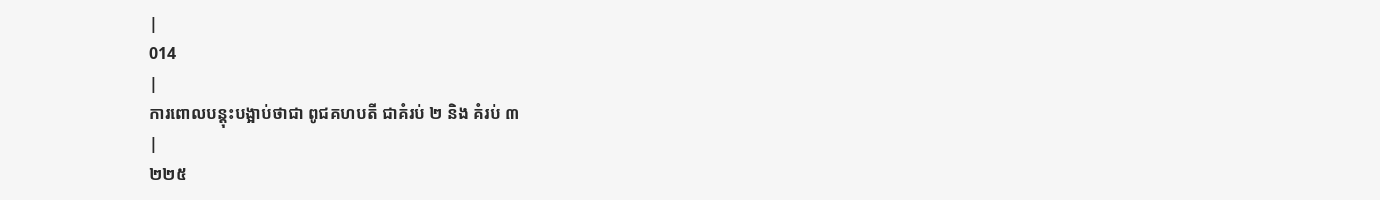|
014
|
ការពោលបន្តុះបង្អាប់ថាជា ពូជគហបតី ជាគំរប់ ២ និង គំរប់ ៣
|
២២៥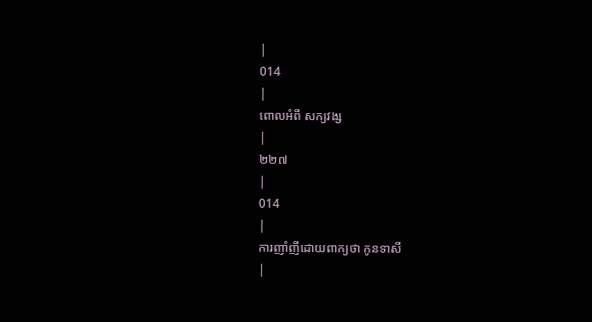|
014
|
ពោលអំពី សក្យវង្ស
|
២២៧
|
014
|
ការញាំញីដោយពាក្យថា កូនទាសី
|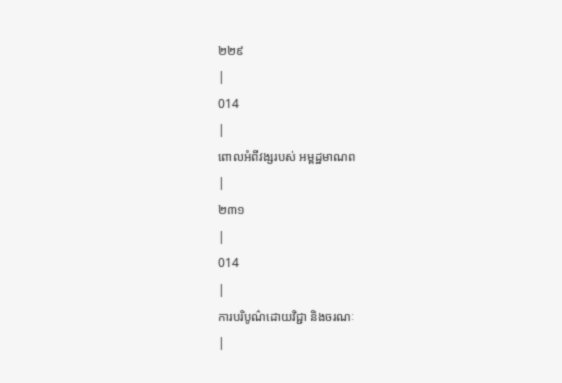២២៩
|
014
|
ពោលអំពីវង្សរបស់ អម្ពដ្ឋមាណព
|
២៣១
|
014
|
ការបរិបូណ៌ដោយវិជ្ជា និងចរណៈ
|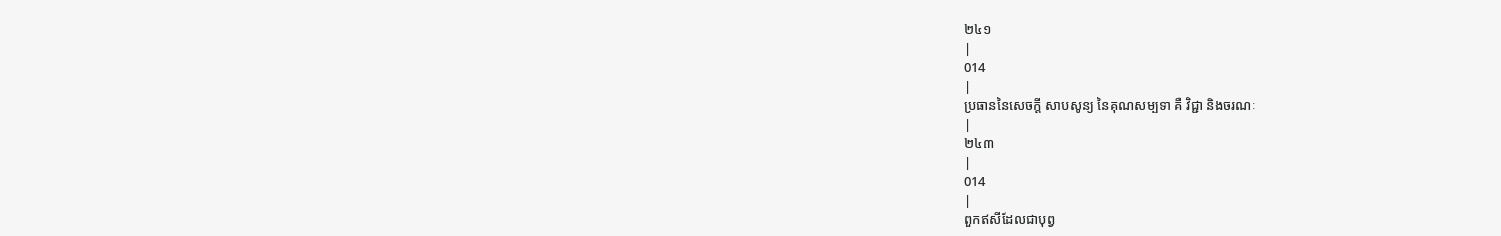២៤១
|
014
|
ប្រធាននៃសេចក្តី សាបសូន្យ នៃគុណសម្បទា គឺ វិជ្ជា និងចរណៈ
|
២៤៣
|
014
|
ពួកឥសីដែលជាបុព្វ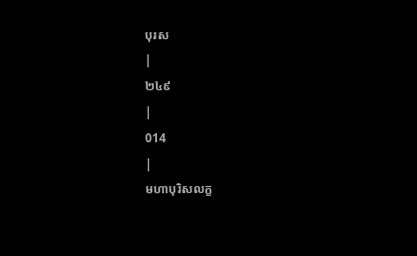បុរស
|
២៤៩
|
014
|
មហាបុរិសលក្ខ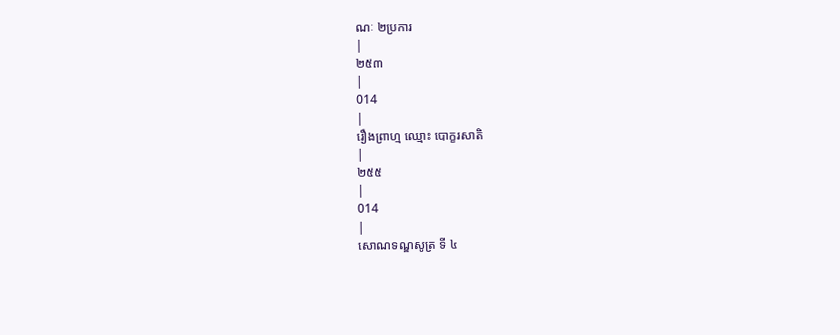ណៈ ២ប្រការ
|
២៥៣
|
014
|
រឿងព្រាហ្ម ឈ្មោះ បោក្ខរសាតិ
|
២៥៥
|
014
|
សោណទណ្ឌសូត្រ ទី ៤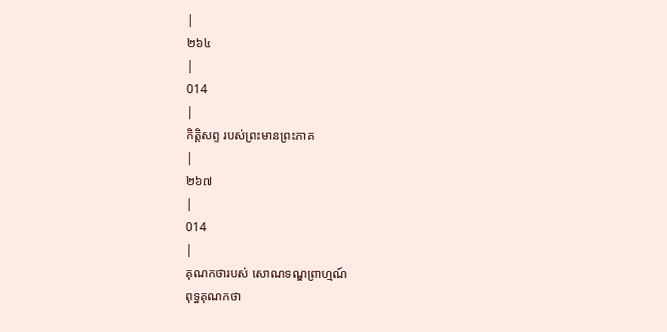|
២៦៤
|
014
|
កិត្តិសព្ទ របស់ព្រះមានព្រះភាគ
|
២៦៧
|
014
|
គុណកថារបស់ សោណទណ្ឌព្រាហ្មណ៍
ពុទ្ធគុណកថា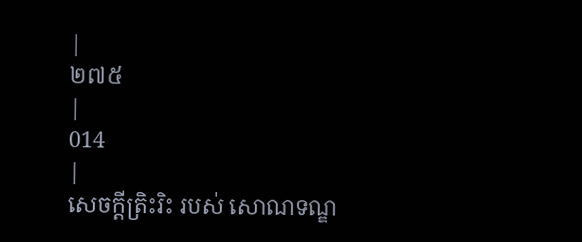|
២៧៥
|
014
|
សេចក្តីត្រិះរិះ របស់ សោណទណ្ឌ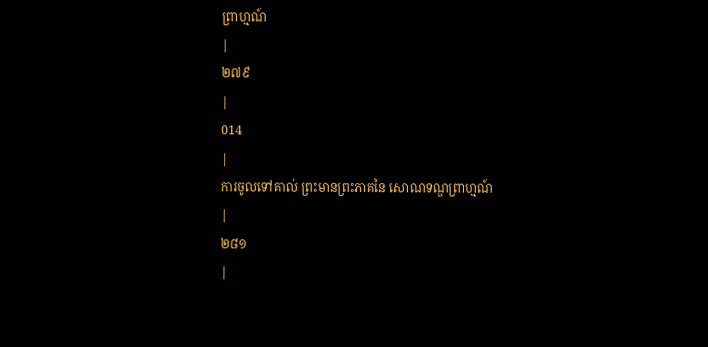ព្រាហ្មណ៍
|
២៧៩
|
014
|
ការចូលទៅគាល់ ព្រះមានព្រះភាគនៃ សោណទណ្ឌព្រាហ្មណ៍
|
២៨១
|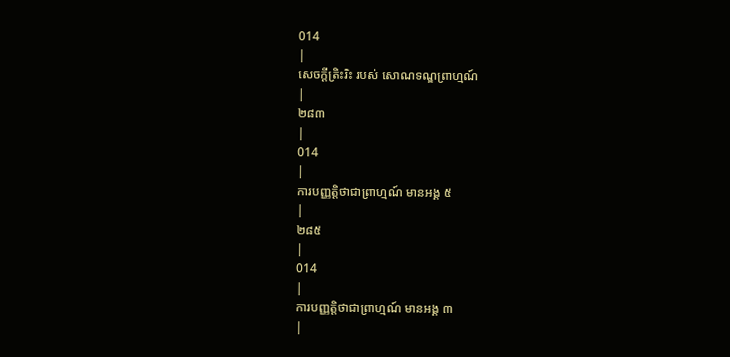014
|
សេចក្តីត្រិះរិះ របស់ សោណទណ្ឌព្រាហ្មណ៍
|
២៨៣
|
014
|
ការបញ្ញត្តិថាជាព្រាហ្មណ៍ មានអង្គ ៥
|
២៨៥
|
014
|
ការបញ្ញត្តិថាជាព្រាហ្មណ៍ មានអង្គ ៣
|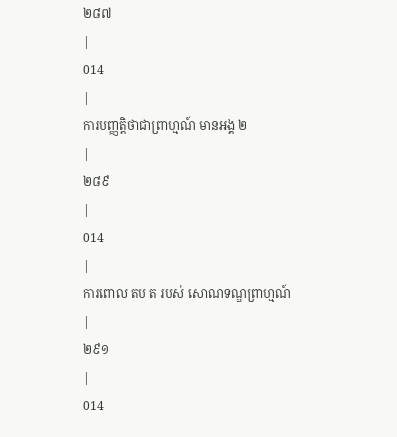២៨៧
|
014
|
ការបញ្ញត្តិថាជាព្រាហ្មណ៍ មានអង្គ ២
|
២៨៩
|
014
|
ការពោល តប ត របស់ សោណទណ្ឌព្រាហ្មណ៍
|
២៩១
|
014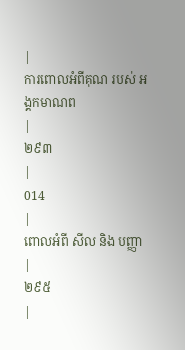|
ការពោលអំពីគុណ របស់ អង្គកមាណព
|
២៩៣
|
014
|
ពោលអំពី សីល និង បញ្ញា
|
២៩៥
|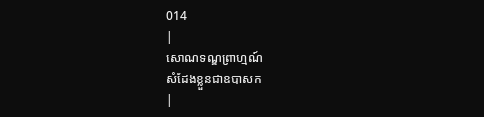014
|
សោណទណ្ឌព្រាហ្មណ៍
សំដែងខ្លួនជាឧបាសក
|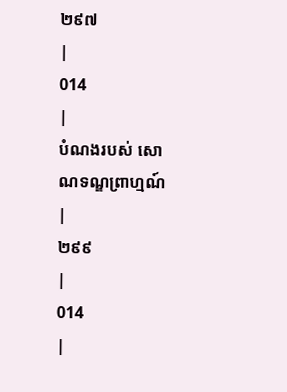២៩៧
|
014
|
បំណងរបស់ សោណទណ្ឌព្រាហ្មណ៍
|
២៩៩
|
014
|